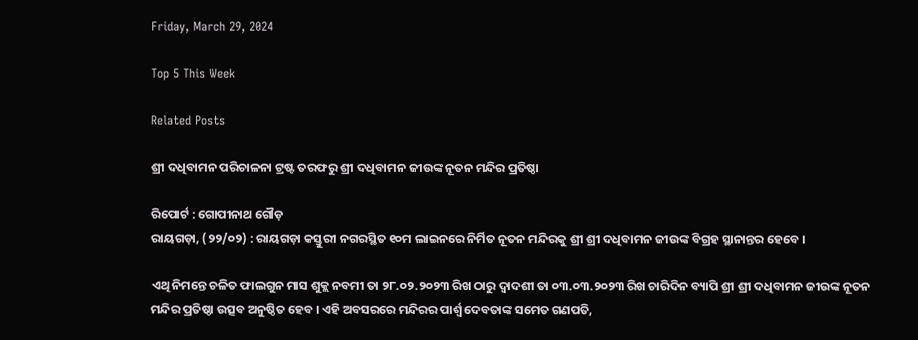Friday, March 29, 2024

Top 5 This Week

Related Posts

ଶ୍ରୀ ଦଧିବାମନ ପରିଚାଳନା ଟ୍ରଷ୍ଟ ତରଫରୁ ଶ୍ରୀ ଦଧିବାମନ ଜୀଉଙ୍କ ନୂତନ ମନ୍ଦିର ପ୍ରତିଷ୍ଠା

ରିପୋର୍ଟ : ଗୋପୀନାଥ ଗୌଡ଼
ରାୟଗଡ଼ା, (୨୨/୦୨) : ରାୟଗଡ଼ା କସ୍ତୁରୀ ନଗରସ୍ଥିତ ୧୦ମ ଲାଇନରେ ନିର୍ମିତ ନୂତନ ମନ୍ଦିରକୁ ଶ୍ରୀ ଶ୍ରୀ ଦଧିବାମନ ଜୀଉଙ୍କ ବିଗ୍ରହ ସ୍ଥାନାନ୍ତର ହେବେ ।

ଏଥି ନିମନ୍ତେ ଚଳିତ ଫାଲଗୁନ ମାସ ଶୁକ୍ଲ ନବମୀ ତା ୨୮.୦୨.୨୦୨୩ ରିଖ ଠାରୁ ଦ୍ୱାଦଶୀ ତା ୦୩.୦୩.୨୦୨୩ ରିଖ ଚାରିଦିନ ବ୍ୟାପି ଶ୍ରୀ ଶ୍ରୀ ଦଧିବାମନ ଜୀଉଙ୍କ ନୂତନ ମନ୍ଦିର ପ୍ରତିଷ୍ଠା ଉତ୍ସବ ଅନୁଷ୍ଠିତ ହେବ । ଏହି ଅବସରରେ ମନ୍ଦିରର ପାର୍ଶ୍ଵ ଦେବତାଙ୍କ ସମେତ ଗଣପତି,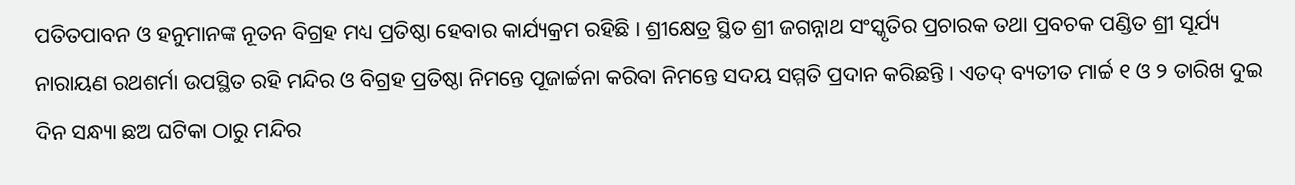ପତିତପାବନ ଓ ହନୁମାନଙ୍କ ନୂତନ ବିଗ୍ରହ ମଧ୍ୟ ପ୍ରତିଷ୍ଠା ହେବାର କାର୍ଯ୍ୟକ୍ରମ ରହିଛି । ଶ୍ରୀକ୍ଷେତ୍ର ସ୍ଥିତ ଶ୍ରୀ ଜଗନ୍ନାଥ ସଂସ୍କୃତିର ପ୍ରଚାରକ ତଥା ପ୍ରବଚକ ପଣ୍ଡିତ ଶ୍ରୀ ସୂର୍ଯ୍ୟ ନାରାୟଣ ରଥଶର୍ମା ଉପସ୍ଥିତ ରହି ମନ୍ଦିର ଓ ବିଗ୍ରହ ପ୍ରତିଷ୍ଠା ନିମନ୍ତେ ପୂଜାର୍ଚ୍ଚନା କରିବା ନିମନ୍ତେ ସଦୟ ସମ୍ମତି ପ୍ରଦାନ କରିଛନ୍ତି । ଏତଦ୍ ବ୍ୟତୀତ ମାର୍ଚ୍ଚ ୧ ଓ ୨ ତାରିଖ ଦୁଇ ଦିନ ସନ୍ଧ୍ୟା ଛଅ ଘଟିକା ଠାରୁ ମନ୍ଦିର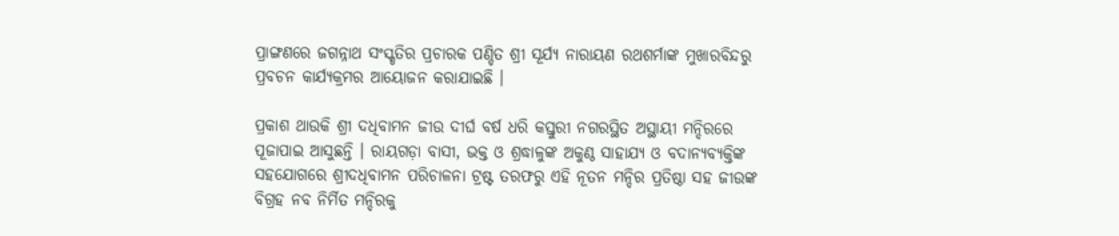ପ୍ରାଙ୍ଗଣରେ ଜଗନ୍ନାଥ ସଂସ୍କୃତିର ପ୍ରଚାରକ ପଣ୍ଡିତ ଶ୍ରୀ ସୂର୍ଯ୍ୟ ନାରାୟଣ ରଥଶର୍ମାଙ୍କ ମୁଖାରବିନ୍ଦରୁ ପ୍ରବଚନ କାର୍ଯ୍ୟକ୍ରମର ଆୟୋଜନ କରାଯାଇଛି ।

ପ୍ରକାଶ ଥାଉକି ଶ୍ରୀ ଦଧିବାମନ ଜୀଉ ଦୀର୍ଘ ବର୍ଷ ଧରି କସ୍ତୁରୀ ନଗରସ୍ଥିତ ଅସ୍ଥାୟୀ ମନ୍ଦିରରେ ପୂଜାପାଇ ଆସୁଛନ୍ତି । ରାୟଗଡ଼ା ବାସୀ, ଭକ୍ତ ଓ ଶ୍ରଦ୍ଧାଳୁଙ୍କ ଅକୁଣ୍ଠ ସାହାଯ୍ୟ ଓ ବଦାନ୍ୟବ୍ୟକ୍ତିଙ୍କ ସହଯୋଗରେ ଶ୍ରୀଦଧିବାମନ ପରିଚାଳନା ଟ୍ରଷ୍ଟ ତରଫରୁ ଏହି ନୂତନ ମନ୍ଦିର ପ୍ରତିଷ୍ଠା ସହ ଜୀଉଙ୍କ ବିଗ୍ରହ ନବ ନିର୍ମିତ ମନ୍ଦିରକୁ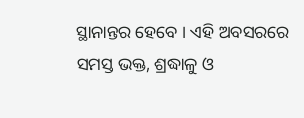ସ୍ଥାନାନ୍ତର ହେବେ । ଏହି ଅବସରରେ ସମସ୍ତ ଭକ୍ତ, ଶ୍ରଦ୍ଧାଳୁ ଓ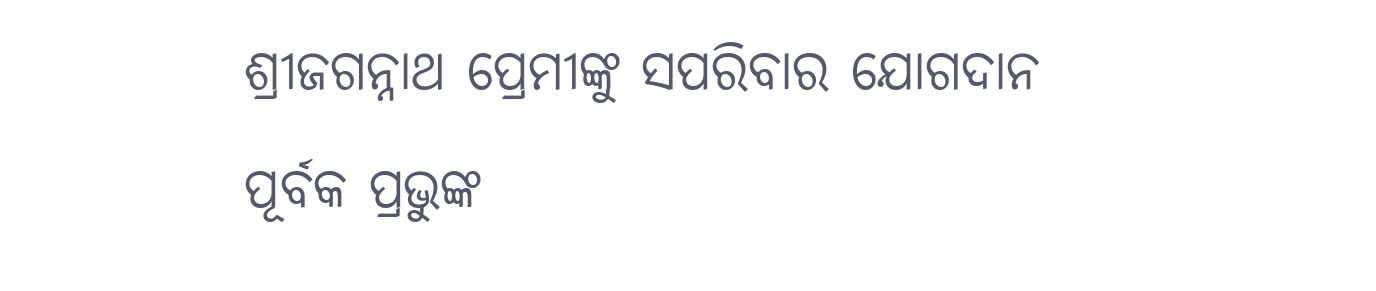ଶ୍ରୀଜଗନ୍ନାଥ ପ୍ରେମୀଙ୍କୁ ସପରିବାର ଯୋଗଦାନ ପୂର୍ବକ ପ୍ରଭୁଙ୍କ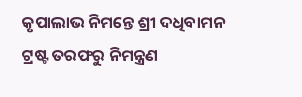କୃପାଲାଭ ନିମନ୍ତେ ଶ୍ରୀ ଦଧିବାମନ ଟ୍ରଷ୍ଟ ତରଫରୁ ନିମନ୍ତ୍ରଣ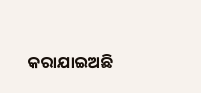କରାଯାଇଅଛି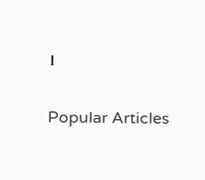।

Popular Articles